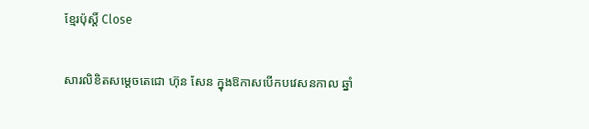ខ្មែរប៉ុស្ដិ៍ Close

សារលិខិតសម្តេចតេជោ ហ៊ុន សែន ក្នុងឱកាសបើកបវេសនកាល ឆ្នាំ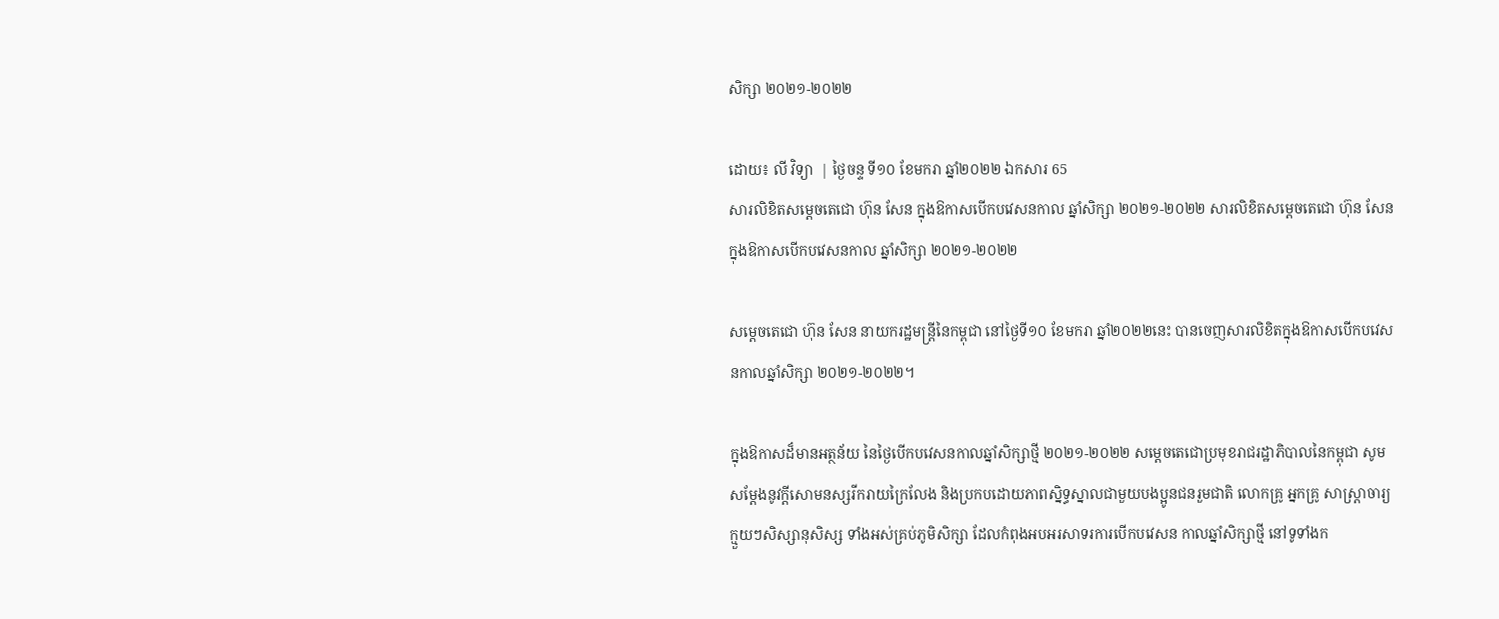សិក្សា ២០២១-២០២២

ដោយ៖ លី វិទ្យា  | ថ្ងៃចន្ទ ទី១០ ខែមករា ឆ្នាំ២០២២ ឯកសារ 65
សារលិខិតសម្តេចតេជោ ហ៊ុន សែន ក្នុងឱកាសបើកបវេសនកាល ឆ្នាំសិក្សា ២០២១-២០២២ សារលិខិតសម្តេចតេជោ ហ៊ុន សែន ក្នុងឱកាសបើកបវេសនកាល ឆ្នាំសិក្សា ២០២១-២០២២

សម្តេចតេជោ ហ៊ុន សែន នាយករដ្ឋមន្ត្រីនៃកម្ពុជា នៅថ្ងៃទី១០ ខែមករា ឆ្នាំ២០២២នេះ បានចេញសារលិខិតក្នុងឱកាសបើកបវេសនកាលឆ្នាំសិក្សា ២០២១-២០២២។

ក្នុងឱកាសដ៏មានអត្ថន័យ នៃថ្ងៃបើកបវេសនកាលឆ្នាំសិក្សាថ្មី ២០២១-២០២២ សម្តេចតេជោប្រមុខរាជរដ្ឋាភិបាលនៃកម្ពុជា សូមសម្តែងនូវក្តីសោមនស្សរីករាយក្រៃលែង និងប្រកបដោយភាពស្និទ្ធស្នាលជាមួយបងប្អូនជនរួមជាតិ លោកគ្រូ អ្នកគ្រូ សាស្ត្រាចារ្យ ក្មួយៗសិស្សានុសិស្ស ទាំងអស់គ្រប់ភូមិសិក្សា ដែលកំពុងអបអរសាទរការបើកបវេសន កាលឆ្នាំសិក្សាថ្មី នៅទូទាំងក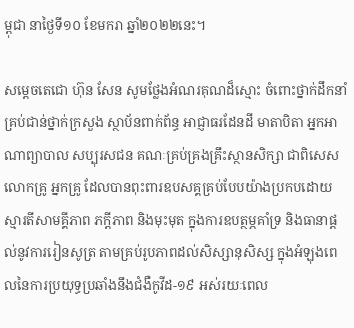ម្ពុជា នាថ្ងៃទី១០ ខែមករា ឆ្នាំ២០២២នេះ។

សម្តេចតេជោ ហ៊ុន សែន សូមថ្លែងអំណរគុណដ៏ស្មោះ ចំពោះថ្នាក់ដឹកនាំគ្រប់ជាន់ថ្នាក់ក្រសួង ស្ថាប័នពាក់ព័ន្ធ អាជ្ញាធរដែនដី មាតាបិតា អ្នកអាណាព្យាបាល សប្បុរសជន គណៈគ្រប់គ្រងគ្រឹះស្ថានសិក្សា ជាពិសេសលោកគ្រូ អ្នកគ្រូ ដែលបានពុះពារឧបសគ្គគ្រប់បែបយ៉ាងប្រកបដោយស្មារតីសាមគ្គីភាព ភក្តីភាព និងមុះមុត ក្នុងការឧបត្ថម្ភគាំទ្រ និងធានាផ្តល់នូវការរៀនសូត្រ តាមគ្រប់រូបភាពដល់សិស្សានុសិស្ស ក្នុងអំឡុងពេលនៃការប្រយុទ្ធប្រឆាំងនឹងជំងឺកូវីដ-១៩ អស់រយៈពេល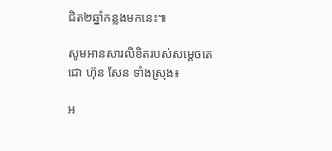ជិត២ឆ្នាំកន្លងមកនេះ៕

សូមអានសារលិខិតរបស់សម្តេចតេជោ ហ៊ុន សែន ទាំងស្រុង៖

អ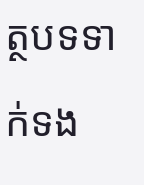ត្ថបទទាក់ទង